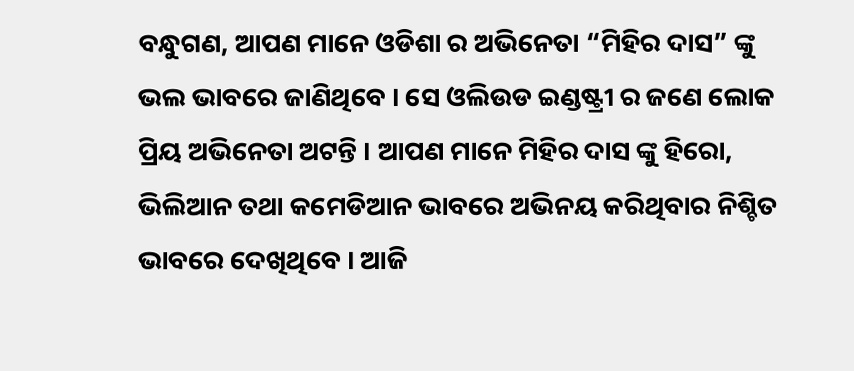ବନ୍ଧୁଗଣ, ଆପଣ ମାନେ ଓଡିଶା ର ଅଭିନେତା “ମିହିର ଦାସ” ଙ୍କୁ ଭଲ ଭାବରେ ଜାଣିଥିବେ । ସେ ଓଲିଉଡ ଇଣ୍ଡଷ୍ଟ୍ରୀ ର ଜଣେ ଲୋକ ପ୍ରିୟ ଅଭିନେତା ଅଟନ୍ତି । ଆପଣ ମାନେ ମିହିର ଦାସ ଙ୍କୁ ହିରୋ, ଭିଲିଆନ ତଥା କମେଡିଆନ ଭାବରେ ଅଭିନୟ କରିଥିବାର ନିଶ୍ଚିତ ଭାବରେ ଦେଖିଥିବେ । ଆଜି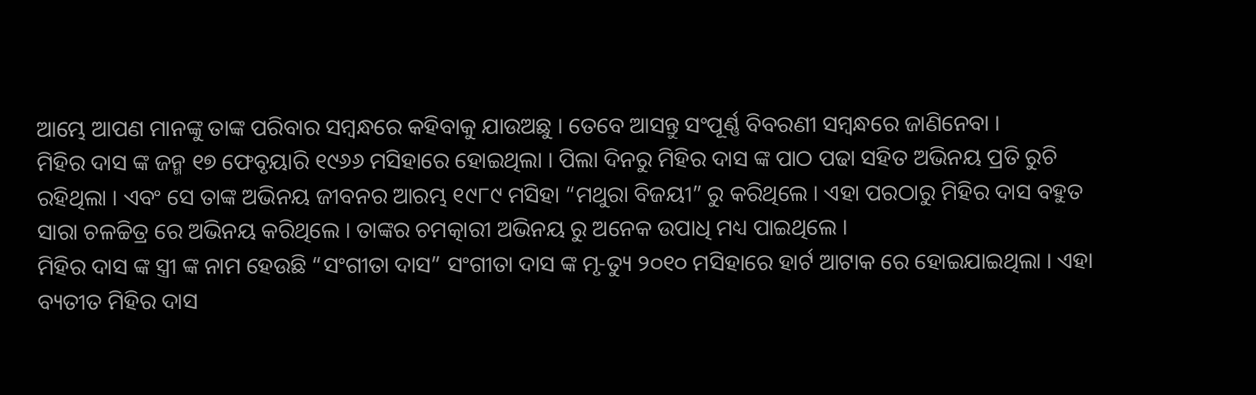ଆମ୍ଭେ ଆପଣ ମାନଙ୍କୁ ତାଙ୍କ ପରିବାର ସମ୍ବନ୍ଧରେ କହିବାକୁ ଯାଉଅଛୁ । ତେବେ ଆସନ୍ତୁ ସଂପୂର୍ଣ୍ଣ ବିବରଣୀ ସମ୍ବନ୍ଧରେ ଜାଣିନେବା ।
ମିହିର ଦାସ ଙ୍କ ଜନ୍ମ ୧୭ ଫେବୃୟାରି ୧୯୬୬ ମସିହାରେ ହୋଇଥିଲା । ପିଲା ଦିନରୁ ମିହିର ଦାସ ଙ୍କ ପାଠ ପଢା ସହିତ ଅଭିନୟ ପ୍ରତି ରୁଚି ରହିଥିଲା । ଏବଂ ସେ ତାଙ୍କ ଅଭିନୟ ଜୀବନର ଆରମ୍ଭ ୧୯୮୯ ମସିହା “ମଥୁରା ବିଜୟୀ” ରୁ କରିଥିଲେ । ଏହା ପରଠାରୁ ମିହିର ଦାସ ବହୁତ ସାରା ଚଳଚ୍ଚିତ୍ର ରେ ଅଭିନୟ କରିଥିଲେ । ତାଙ୍କର ଚମତ୍କାରୀ ଅଭିନୟ ରୁ ଅନେକ ଉପାଧି ମଧ୍ୟ ପାଇଥିଲେ ।
ମିହିର ଦାସ ଙ୍କ ସ୍ତ୍ରୀ ଙ୍କ ନାମ ହେଉଛି “ସଂଗୀତା ଦାସ” ସଂଗୀତା ଦାସ ଙ୍କ ମୃ-ତ୍ୟୁ ୨୦୧୦ ମସିହାରେ ହାର୍ଟ ଆଟାକ ରେ ହୋଇଯାଇଥିଲା । ଏହା ବ୍ୟତୀତ ମିହିର ଦାସ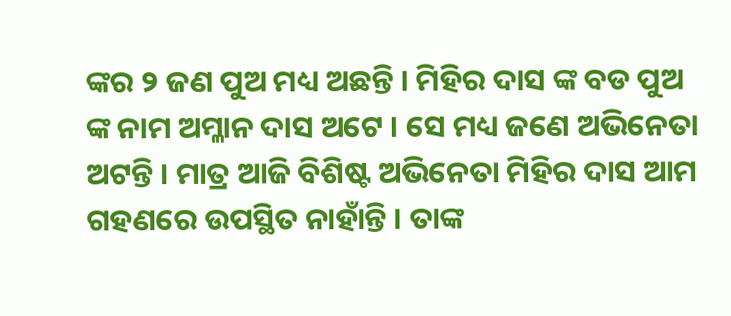ଙ୍କର ୨ ଜଣ ପୁଅ ମଧ୍ୟ ଅଛନ୍ତି । ମିହିର ଦାସ ଙ୍କ ବଡ ପୁଅ ଙ୍କ ନାମ ଅମ୍ଳାନ ଦାସ ଅଟେ । ସେ ମଧ୍ୟ ଜଣେ ଅଭିନେତା ଅଟନ୍ତି । ମାତ୍ର ଆଜି ବିଶିଷ୍ଟ ଅଭିନେତା ମିହିର ଦାସ ଆମ ଗହଣରେ ଉପସ୍ଥିତ ନାହାଁନ୍ତି । ତାଙ୍କ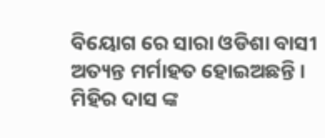ବିୟୋଗ ରେ ସାରା ଓଡିଶା ବାସୀ ଅତ୍ୟନ୍ତ ମର୍ମାହତ ହୋଇଅଛନ୍ତି ।
ମିହିର ଦାସ ଙ୍କ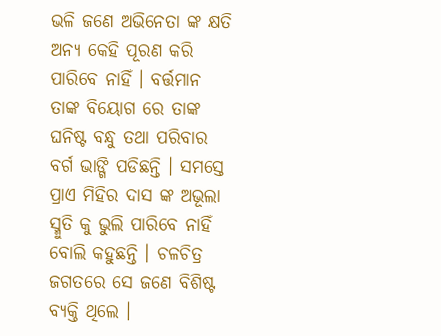ଭଳି ଜଣେ ଅଭିନେତା ଙ୍କ କ୍ଷତି ଅନ୍ୟ କେହି ପୂରଣ କରି ପାରିବେ ନାହିଁ । ବର୍ତ୍ତମାନ ତାଙ୍କ ବିୟୋଗ ରେ ତାଙ୍କ ଘନିଷ୍ଟ ବନ୍ଧୁ ତଥା ପରିବାର ବର୍ଗ ଭାଙ୍ଗି ପଡିଛନ୍ତି । ସମସ୍ତେ ପ୍ରାଏ ମିହିର ଦାସ ଙ୍କ ଅଭୂଲା ସ୍ମୁତି କୁ ଭୁଲି ପାରିବେ ନାହିଁ ବୋଲି କହୁଛନ୍ତି । ଚଳଚିତ୍ର ଜଗତରେ ସେ ଜଣେ ବିଶିଷ୍ଟ ବ୍ୟକ୍ତି ଥିଲେ ।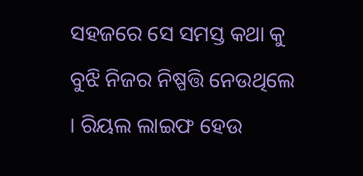ସହଜରେ ସେ ସମସ୍ତ କଥା କୁ ବୁଝି ନିଜର ନିଷ୍ପତ୍ତି ନେଉଥିଲେ । ରିୟଲ ଲାଇଫ ହେଉ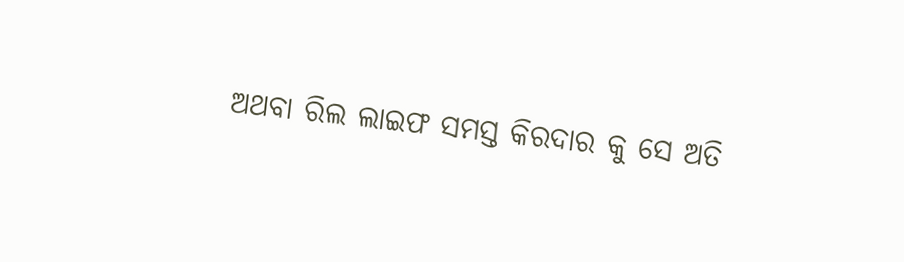ଅଥବା ରିଲ ଲାଇଫ ସମସ୍ତ କିରଦାର କୁ ସେ ଅତି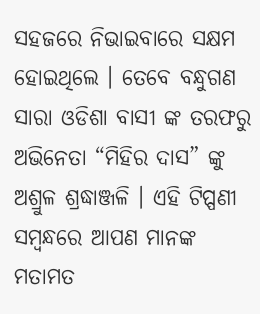ସହଜରେ ନିଭାଇବାରେ ସକ୍ଷମ ହୋଇଥିଲେ । ତେବେ ବନ୍ଧୁଗଣ ସାରା ଓଡିଶା ବାସୀ ଙ୍କ ତରଫରୁ ଅଭିନେତା “ମିହିର ଦାସ” ଙ୍କୁ ଅଶ୍ରୁଳ ଶ୍ରଦ୍ଧାଞ୍ଜଳି । ଏହି ଟିପ୍ପଣୀ ସମ୍ବନ୍ଧରେ ଆପଣ ମାନଙ୍କ ମତାମତ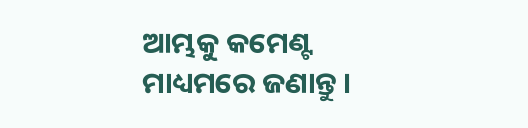ଆମ୍ଭକୁ କମେଣ୍ଟ ମାଧ୍ୟମରେ ଜଣାନ୍ତୁ ।